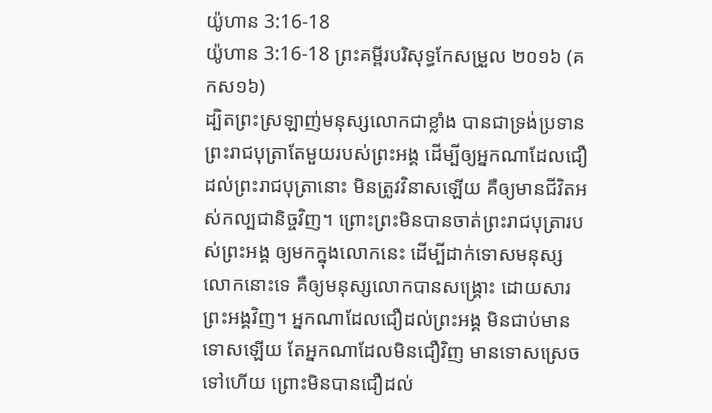យ៉ូហាន 3:16-18
យ៉ូហាន 3:16-18 ព្រះគម្ពីរបរិសុទ្ធកែសម្រួល ២០១៦ (គកស១៦)
ដ្បិតព្រះស្រឡាញ់មនុស្សលោកជាខ្លាំង បានជាទ្រង់ប្រទានព្រះរាជបុត្រាតែមួយរបស់ព្រះអង្គ ដើម្បីឲ្យអ្នកណាដែលជឿដល់ព្រះរាជបុត្រានោះ មិនត្រូវវិនាសឡើយ គឺឲ្យមានជីវិតអស់កល្បជានិច្ចវិញ។ ព្រោះព្រះមិនបានចាត់ព្រះរាជបុត្រារបស់ព្រះអង្គ ឲ្យមកក្នុងលោកនេះ ដើម្បីដាក់ទោសមនុស្សលោកនោះទេ គឺឲ្យមនុស្សលោកបានសង្គ្រោះ ដោយសារព្រះអង្គវិញ។ អ្នកណាដែលជឿដល់ព្រះអង្គ មិនជាប់មានទោសឡើយ តែអ្នកណាដែលមិនជឿវិញ មានទោសស្រេចទៅហើយ ព្រោះមិនបានជឿដល់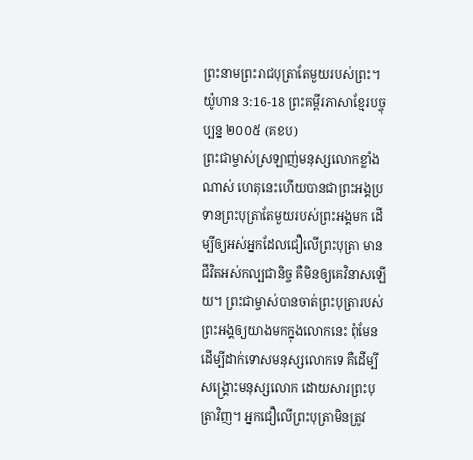ព្រះនាមព្រះរាជបុត្រាតែមួយរបស់ព្រះ។
យ៉ូហាន 3:16-18 ព្រះគម្ពីរភាសាខ្មែរបច្ចុប្បន្ន ២០០៥ (គខប)
ព្រះជាម្ចាស់ស្រឡាញ់មនុស្សលោកខ្លាំងណាស់ ហេតុនេះហើយបានជាព្រះអង្គប្រទានព្រះបុត្រាតែមួយរបស់ព្រះអង្គមក ដើម្បីឲ្យអស់អ្នកដែលជឿលើព្រះបុត្រា មានជីវិតអស់កល្បជានិច្ច គឺមិនឲ្យគេវិនាសឡើយ។ ព្រះជាម្ចាស់បានចាត់ព្រះបុត្រារបស់ព្រះអង្គឲ្យយាងមកក្នុងលោកនេះ ពុំមែនដើម្បីដាក់ទោសមនុស្សលោកទេ គឺដើម្បីសង្គ្រោះមនុស្សលោក ដោយសារព្រះបុត្រាវិញ។ អ្នកជឿលើព្រះបុត្រាមិនត្រូវ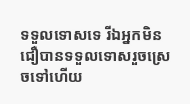ទទួលទោសទេ រីឯអ្នកមិនជឿបានទទួលទោសរួចស្រេចទៅហើយ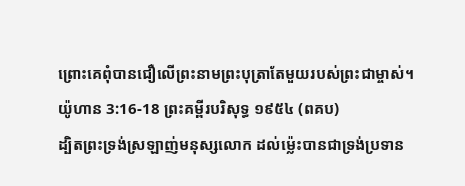ព្រោះគេពុំបានជឿលើព្រះនាមព្រះបុត្រាតែមួយរបស់ព្រះជាម្ចាស់។
យ៉ូហាន 3:16-18 ព្រះគម្ពីរបរិសុទ្ធ ១៩៥៤ (ពគប)
ដ្បិតព្រះទ្រង់ស្រឡាញ់មនុស្សលោក ដល់ម៉្លេះបានជាទ្រង់ប្រទាន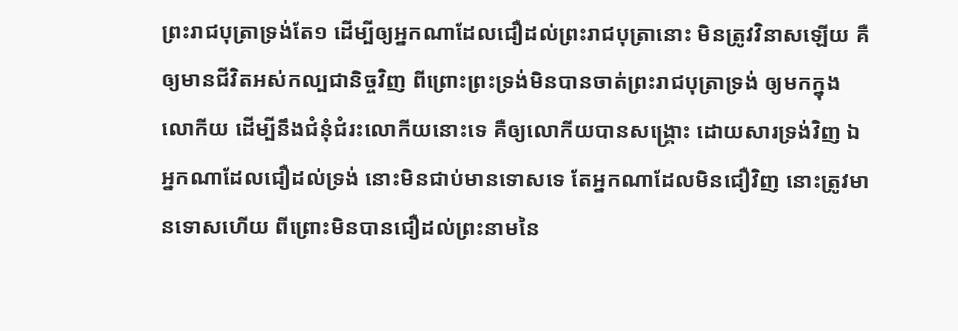ព្រះរាជបុត្រាទ្រង់តែ១ ដើម្បីឲ្យអ្នកណាដែលជឿដល់ព្រះរាជបុត្រានោះ មិនត្រូវវិនាសឡើយ គឺឲ្យមានជីវិតអស់កល្បជានិច្ចវិញ ពីព្រោះព្រះទ្រង់មិនបានចាត់ព្រះរាជបុត្រាទ្រង់ ឲ្យមកក្នុងលោកីយ ដើម្បីនឹងជំនុំជំរះលោកីយនោះទេ គឺឲ្យលោកីយបានសង្គ្រោះ ដោយសារទ្រង់វិញ ឯអ្នកណាដែលជឿដល់ទ្រង់ នោះមិនជាប់មានទោសទេ តែអ្នកណាដែលមិនជឿវិញ នោះត្រូវមានទោសហើយ ពីព្រោះមិនបានជឿដល់ព្រះនាមនៃ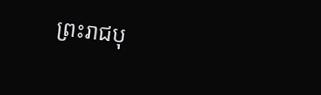ព្រះរាជបុ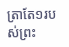ត្រាតែ១របស់ព្រះ